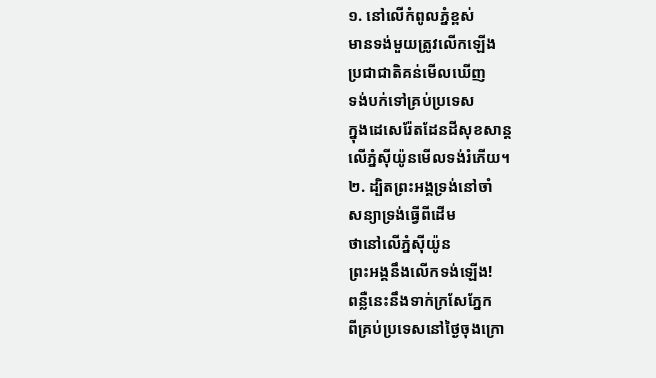១. នៅលើកំពូលភ្នំខ្ពស់
មានទង់មួយត្រូវលើកឡើង
ប្រជាជាតិគន់មើលឃើញ
ទង់បក់ទៅគ្រប់ប្រទេស
ក្នុងដេសេរ៉ែតដែនដីសុខសាន្ត
លើភ្នំស៊ីយ៉ូនមើលទង់រំភើយ។
២. ដ្បិតព្រះអង្គទ្រង់នៅចាំ
សន្យាទ្រង់ធ្វើពីដើម
ថានៅលើភ្នំស៊ីយ៉ូន
ព្រះអង្គនឹងលើកទង់ឡើង!
ពន្លឺនេះនឹងទាក់ក្រសែភ្នែក
ពីគ្រប់ប្រទេសនៅថ្ងៃចុងក្រោ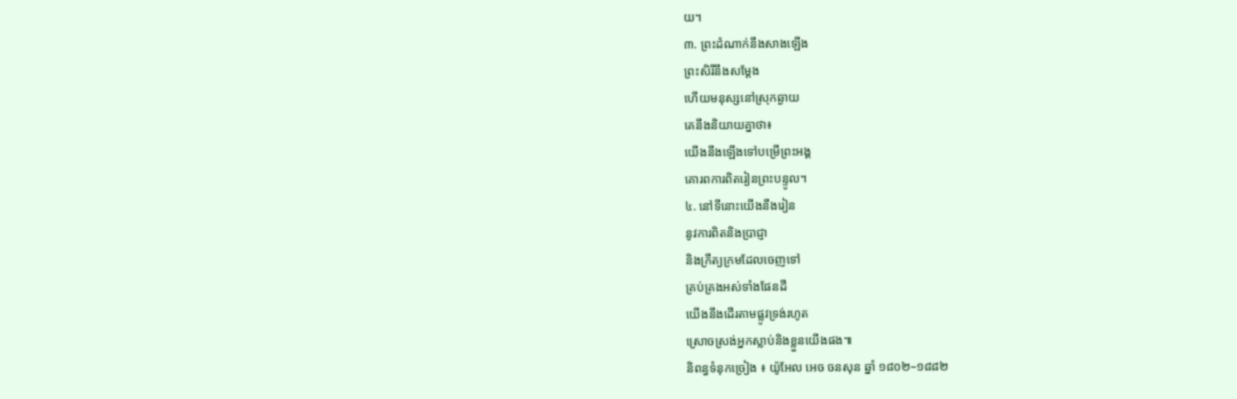យ។
៣. ព្រះដំណាក់នឹងសាងឡើង
ព្រះសិរីនឹងសម្តែង
ហើយមនុស្សនៅស្រុកឆ្ងាយ
គេនឹងនិយាយគ្នាថា៖
យើងនឹងឡើងទៅបម្រើព្រះអង្គ
គោរពការពិតរៀនព្រះបន្ទូល។
៤. នៅទីនោះយើងនឹងរៀន
នូវការពិតនិងប្រាជ្ញា
និងក្រឹត្យក្រមដែលចេញទៅ
គ្រប់គ្រងអស់ទាំងផែនដី
យើងនឹងដើរតាមផ្លូវទ្រង់រហូត
ស្រោចស្រង់អ្នកស្លាប់និងខ្លួនយើងផង៕
និពន្ធទំនុកច្រៀង ៖ យ៉ូអែល អេច ចនសុន ឆ្នាំ ១៨០២–១៨៨២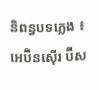និពន្ធបទភ្លេង ៖ អេប៊ិនស៊ើរ ប៊ីស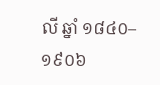លី ឆ្នាំ ១៨៤០–១៩០៦